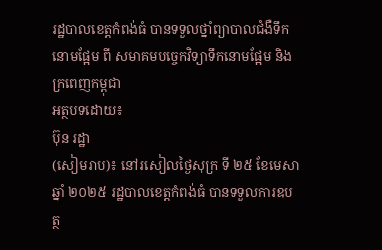រដ្ឋបាលខេត្តកំពង់ធំ បានទទួលថ្នាំព្យាបាលជំងឺទឹកនោមផ្អែម ពី សមាគមបច្ចេកវិទ្យាទឹកនោមផ្អែម និងក្រពេញកម្ពុជា
អត្ថបទដោយ៖
ប៊ុន រដ្ឋា
(សៀមរាប)៖ នៅរសៀលថ្ងៃសុក្រ ទី ២៥ ខែមេសា ឆ្នាំ ២០២៥ រដ្ឋបាលខេត្តកំពង់ធំ បានទទួលការឧបត្ថ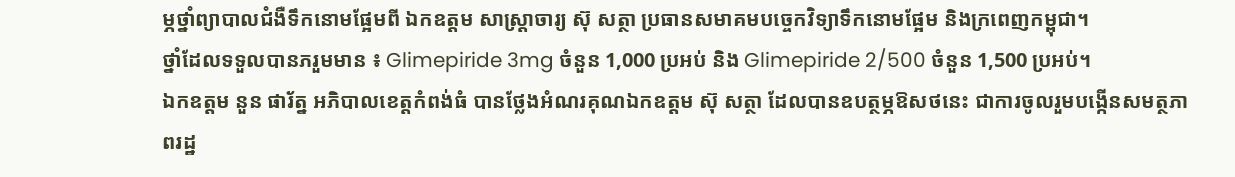ម្ភថ្នាំព្យាបាលជំងឺទឹកនោមផ្អែមពី ឯកឧត្ដម សាស្រ្តាចារ្យ ស៊ុ សត្ថា ប្រធានសមាគមបច្ចេកវិទ្យាទឹកនោមផ្អែម និងក្រពេញកម្ពុជា។
ថ្នាំដែលទទួលបានភរួមមាន ៖ Glimepiride 3mg ចំនួន 1,000 ប្រអប់ និង Glimepiride 2/500 ចំនួន 1,500 ប្រអប់។
ឯកឧត្ដម នួន ផារ័ត្ន អភិបាលខេត្តកំពង់ធំ បានថ្លែងអំណរគុណឯកឧត្ដម ស៊ុ សត្ថា ដែលបានឧបត្ថម្ភឱសថនេះ ជាការចូលរួមបង្កើនសមត្ថភាពរដ្ឋ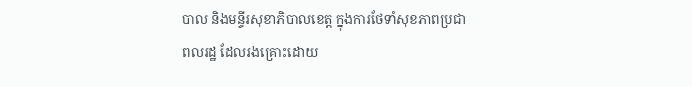បាល និងមន្ទីរសុខាភិបាលខេត្ត ក្នុងការថែទាំសុខភាពប្រជាពលរដ្ឋ ដែលរងគ្រោះដោយ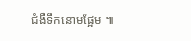ជំងឺទឹកនោមផ្អែម ៕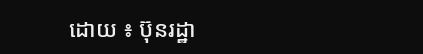ដោយ ៖ ប៊ុនរដ្ឋា